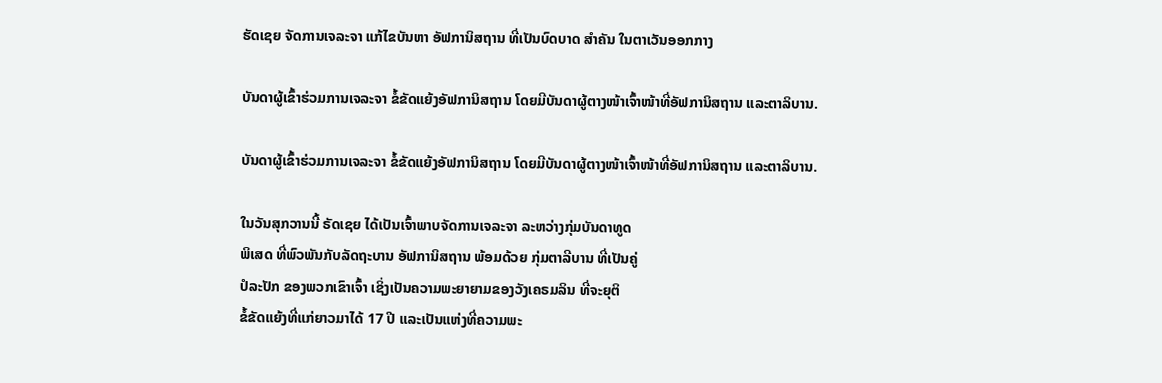ຮັດເຊຍ ຈັດການເຈລະຈາ ແກ້ໄຂບັນຫາ ອັຟການິສຖານ ທີ່ເປັນບົດບາດ ສຳຄັນ ໃນຕາເວັນອອກກາງ

ບັນດາຜູ້ເຂົ້າຮ່ວມການເຈລະຈາ ຂໍ້ຂັດແຍ້ງອັຟການິສຖານ ໂດຍມີບັນດາຜູ້ຕາງໜ້າເຈົ້າໜ້າທີ່ອັຟການິສຖານ ແລະຕາລິບານ.

ບັນດາຜູ້ເຂົ້າຮ່ວມການເຈລະຈາ ຂໍ້ຂັດແຍ້ງອັຟການິສຖານ ໂດຍມີບັນດາຜູ້ຕາງໜ້າເຈົ້າໜ້າທີ່ອັຟການິສຖານ ແລະຕາລິບານ.

ໃນວັນສຸກວານນີ້ ຣັດເຊຍ ໄດ້ເປັນເຈົ້າພາບຈັດການເຈລະຈາ ລະຫວ່າງກຸ່ມບັນດາທູດ
ພິເສດ ທີ່ພົວພັນກັບລັດຖະບານ ອັຟການິສຖານ ພ້ອມດ້ວຍ ກຸ່ມຕາລີບານ ທີ່ເປັນຄູ່
ປໍລະປັກ ຂອງພວກເຂົາເຈົ້າ ເຊິ່ງເປັນຄວາມພະຍາຍາມຂອງວັງເຄຣມລິນ ທີ່ຈະຍຸຕິ
ຂໍ້ຂັດແຍ້ງທີ່ແກ່ຍາວມາໄດ້ 17 ປີ ແລະເປັນແຫ່ງທີ່ຄວາມພະ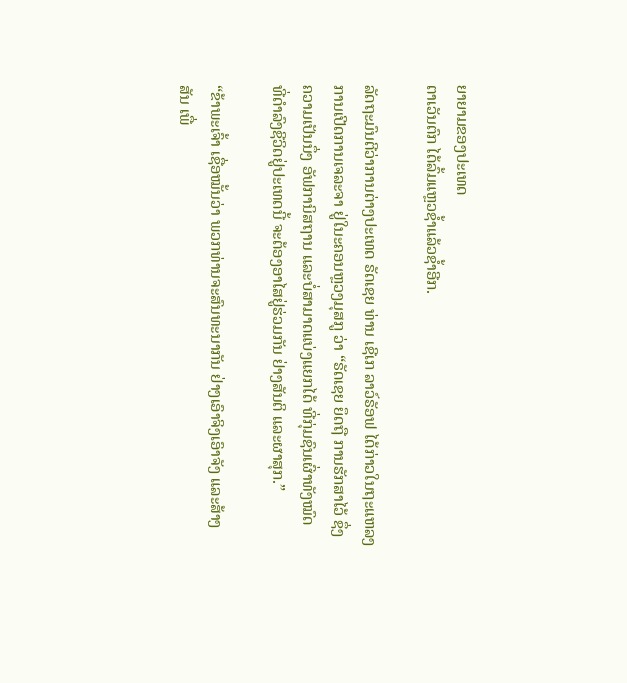ຍາຍາມຂອງປະເທດ
ຕາເວັນຕົກ ໄດ້ລົ້ມແຫຼວຊ້ຳແລ້ວຊ້ຳອີກ.

ລັດຖະມົນຕີວ່າການຕ່າງປະເທດ ຣັດເຊຍ ທ່ານ ເຊີເກ ລາວ໌ຣັອຟ ໄດ້ກ່າວໃນຖະແຫລງ
ການເປີດການເຈລະຈາ ຢູ່ໃນະຄອນຫຼວງມຸສກູ ວ່າ “ຣັດເຊຍ ຍຶດຖື ການຮັກສາໄວ້ ຊຶ່ງ
ຄວາມເປັນນຶ່ງ ອັຟການິສຖານ ແລະບໍ່ສາມາດແບ່ງແຍກໄດ້ ທີ່ກຸ່ມຊົນເຜົ່າທັງໝົດ
ທີ່ດຳລົງຊີວິດຢູ່ປະເທດນີ້ ຈະຕ້ອງອາໄສຢູ່ຮ່ວມກັນ ຢ່າງສັນຕິ ແລະຜາສຸກ.”

“ຂ້າພະເຈົ້າ ເຊື່ອໝັ້ນວ່າ ພວກທ່ານຈະສົນທະນາກັນ ຢ່າງເອົາຈິງເອົາຈັງ ແລະສ້າງ
ສັນ ເພື່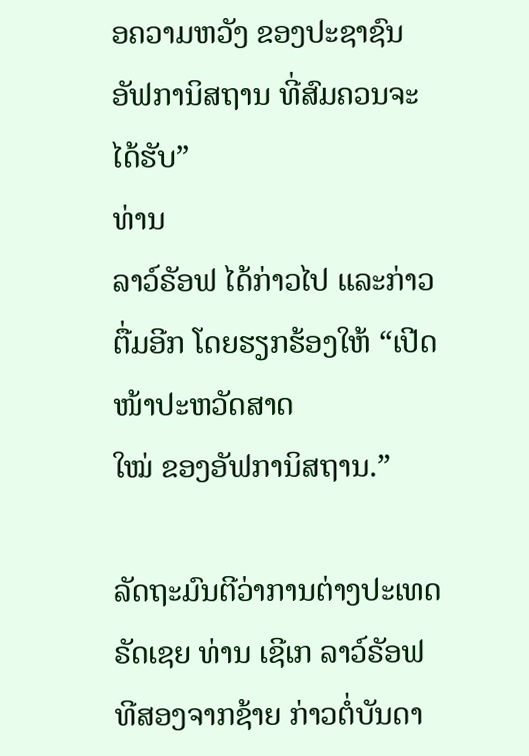ອຄວາມຫວັງ ຂອງປະຊາຊົນ ອັຟການິສຖານ ທີ່ສົມຄວນຈະໄດ້ຮັບ”
ທ່ານ
ລາວ໌ຣັອຟ ໄດ້ກ່າວໄປ ແລະກ່າວຕື່ມອີກ ໂດຍຮຽກຮ້ອງໃຫ້ “ເປີດໜ້າປະຫວັດສາດ
ໃໝ່ ຂອງອັຟການິສຖານ.”

ລັດຖະມົນຕີວ່າການຕ່າງປະເທດ ຣັດເຊຍ ທ່ານ ເຊີເກ ລາວ໌ຣັອຟ ທີສອງຈາກຊ້າຍ ກ່າວຕໍ່ບັນດາ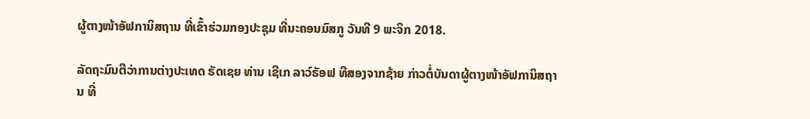ຜູ້ຕາງໜ້າອັຟການິສຖານ ທີ່ເຂົ້າຮ່ວມກອງປະຊຸມ ທີ່ນະຄອນມົສກູ ວັນທີ 9 ພະຈິກ 2018.

ລັດຖະມົນຕີວ່າການຕ່າງປະເທດ ຣັດເຊຍ ທ່ານ ເຊີເກ ລາວ໌ຣັອຟ ທີສອງຈາກຊ້າຍ ກ່າວຕໍ່ບັນດາຜູ້ຕາງໜ້າອັຟການິສຖານ ທີ່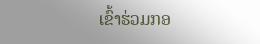ເຂົ້າຮ່ວມກອ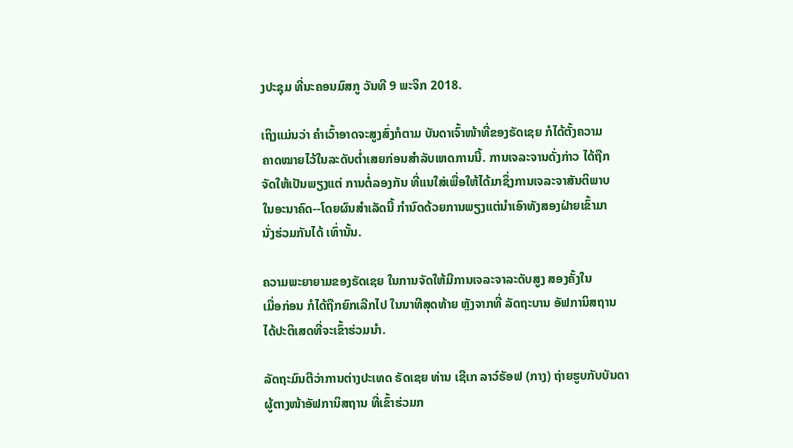ງປະຊຸມ ທີ່ນະຄອນມົສກູ ວັນທີ 9 ພະຈິກ 2018.

ເຖິງແມ່ນວ່າ ຄຳເວົ້າອາດຈະສູງສົ່ງກໍຕາມ ບັນດາເຈົ້າໜ້າທີ່ຂອງຣັດເຊຍ ກໍໄດ້ຕັ້ງຄວາມ
ຄາດໝາຍໄວ້ໃນລະດັບຕ່ຳເສຍກ່ອນສຳລັບເຫດການນີ້. ການເຈລະຈານດັ່ງກ່າວ ໄດ້ຖືກ
ຈັດໃຫ້ເປັນພຽງແຕ່ ການຕໍ່ລອງກັນ ທີ່ແນໃສ່ເພື່ອໃຫ້ໄດ້ມາຊຶ່ງການເຈລະຈາສັນຕິພາບ
ໃນອະນາຄົດ--ໂດຍຜົນສຳເລັດນີ້ ກຳນົດດ້ວຍການພຽງແຕ່ນຳເອົາທັງສອງຝ່າຍເຂົ້າມາ
ນັ່ງຮ່ວມກັນໄດ້ ເທົ່ານັ້ນ.

ຄວາມພະຍາຍາມຂອງຣັດເຊຍ ໃນການຈັດໃຫ້ມີການເຈລະຈາລະດັບສູງ ສອງຄັ້ງໃນ
ເມື່ອກ່ອນ ກໍໄດ້ຖືກຍົກເລີກໄປ ໃນນາທີສຸດທ້າຍ ຫຼັງຈາກທີ່ ລັດຖະບານ ອັຟການິສຖານ
ໄດ້ປະຕິເສດທີ່ຈະເຂົ້າຮ່ວມນຳ.

ລັດຖະມົນຕີວ່າການຕ່າງປະເທດ ຣັດເຊຍ ທ່ານ ເຊີເກ ລາວ໌ຣັອຟ (ກາງ) ຖ່າຍຮູບກັບບັນດາຜູ້ຕາງໜ້າອັຟການິສຖານ ທີ່ເຂົ້າຮ່ວມກ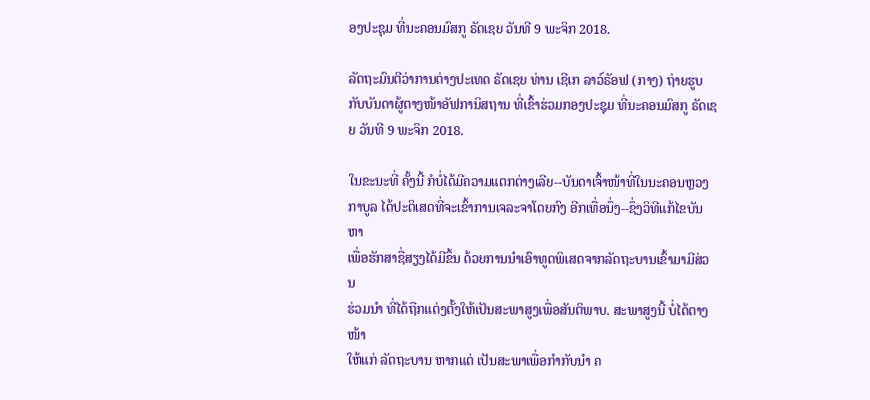ອງປະຊຸມ ທີ່ນະຄອນມົສກູ ຣັດເຊຍ ວັນທີ 9 ພະຈິກ 2018.

ລັດຖະມົນຕີວ່າການຕ່າງປະເທດ ຣັດເຊຍ ທ່ານ ເຊີເກ ລາວ໌ຣັອຟ (ກາງ) ຖ່າຍຮູບກັບບັນດາຜູ້ຕາງໜ້າອັຟການິສຖານ ທີ່ເຂົ້າຮ່ວມກອງປະຊຸມ ທີ່ນະຄອນມົສກູ ຣັດເຊຍ ວັນທີ 9 ພະຈິກ 2018.

ໃນຂະນະທີ່ ຄັ້ງນີ້ ກໍບໍ່ໄດ້ມີຄວາມແຕກຕ່າງເລີຍ--ບັນດາເຈົ້າໜ້າທີ່ໃນນະຄອນຫຼວງ
ກາບູລ ໄດ້ປະຕິເສດທີ່ຈະເຂົ້າການເຈລະຈາໂດຍກົງ ອີກເທື່ອນຶ່ງ--ຊຶ່ງວິທີແກ້ໄຂບັນຫາ
ເພື່ອຮັກສາຊື່ສຽງໄດ້ມີຂຶ້ນ ດ້ວຍການນຳເອົາທູດພິເສດຈາກລັດຖະບານເຂົ້າມາມີສ່ວນ
ຮ່ວມນຳ ທີ່ໄດ້ຖືກແຕ່ງຕັ້ງໃຫ້ເປັນສະພາສູງເພື່ອສັນຕິພາບ. ສະພາສູງນີ້ ບໍ່ໄດ້ຕາງໜ້າ
ໃຫ້ແກ່ ລັດຖະບານ ຫາກແຕ່ ເປັນສະພາເພື່ອກຳກັບນຳ ຄ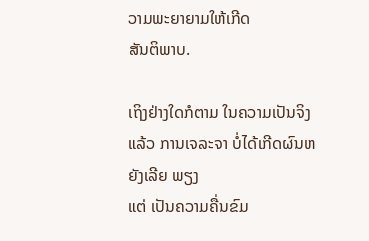ວາມພະຍາຍາມໃຫ້ເກີດ
ສັນຕິພາບ.

ເຖິງຢ່າງໃດກໍຕາມ ໃນຄວາມເປັນຈິງແລ້ວ ການເຈລະຈາ ບໍ່ໄດ້ເກີດຜົນຫຍັງເລີຍ ພຽງ
ແຕ່ ເປັນຄວາມຄື່ນຂົມ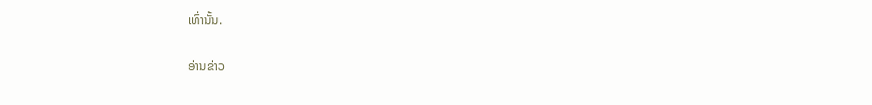ເທົ່ານັ້ນ.

ອ່ານຂ່າວ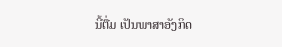ນີ້ຕື່ມ ເປັນພາສາອັງກິດ